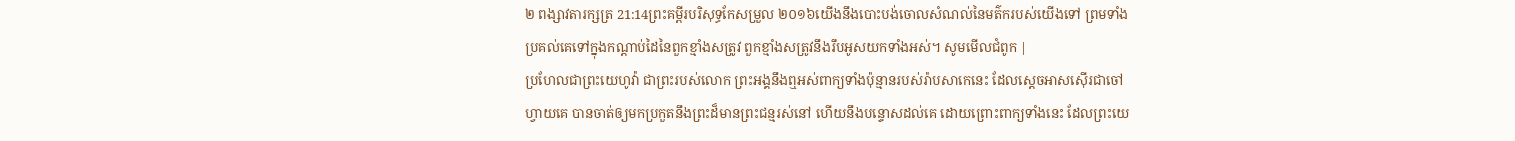២ ពង្សាវតារក្សត្រ 21:14ព្រះគម្ពីរបរិសុទ្ធកែសម្រួល ២០១៦យើងនឹងបោះបង់ចោលសំណល់នៃមត៌ករបស់យើងទៅ ព្រមទាំងប្រគល់គេទៅក្នុងកណ្ដាប់ដៃនៃពួកខ្មាំងសត្រូវ ពួកខ្មាំងសត្រូវនឹងរឹបអូសយកទាំងអស់។ សូមមើលជំពូក |
ប្រហែលជាព្រះយេហូវ៉ា ជាព្រះរបស់លោក ព្រះអង្គនឹងឮអស់ពាក្យទាំងប៉ុន្មានរបស់រ៉ាបសាកេនេះ ដែលស្តេចអាសស៊ើរជាចៅហ្វាយគេ បានចាត់ឲ្យមកប្រកួតនឹងព្រះដ៏មានព្រះជន្មរស់នៅ ហើយនឹងបន្ទោសដល់គេ ដោយព្រោះពាក្យទាំងនេះ ដែលព្រះយេ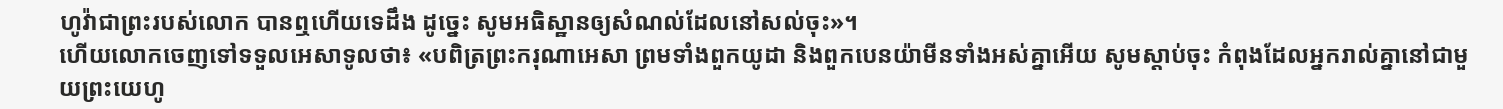ហូវ៉ាជាព្រះរបស់លោក បានឮហើយទេដឹង ដូច្នេះ សូមអធិស្ឋានឲ្យសំណល់ដែលនៅសល់ចុះ»។
ហើយលោកចេញទៅទទួលអេសាទូលថា៖ «បពិត្រព្រះករុណាអេសា ព្រមទាំងពួកយូដា និងពួកបេនយ៉ាមីនទាំងអស់គ្នាអើយ សូមស្តាប់ចុះ កំពុងដែលអ្នករាល់គ្នានៅជាមួយព្រះយេហូ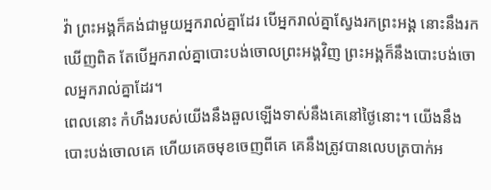វ៉ា ព្រះអង្គក៏គង់ជាមួយអ្នករាល់គ្នាដែរ បើអ្នករាល់គ្នាស្វែងរកព្រះអង្គ នោះនឹងរកឃើញពិត តែបើអ្នករាល់គ្នាបោះបង់ចោលព្រះអង្គវិញ ព្រះអង្គក៏នឹងបោះបង់ចោលអ្នករាល់គ្នាដែរ។
ពេលនោះ កំហឹងរបស់យើងនឹងឆួលឡើងទាស់នឹងគេនៅថ្ងៃនោះ។ យើងនឹងបោះបង់ចោលគេ ហើយគេចមុខចេញពីគេ គេនឹងត្រូវបានលេបត្របាក់អ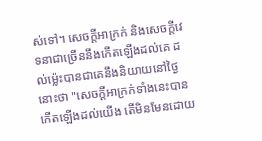ស់ទៅ។ សេចក្ដីអាក្រក់ និងសេចក្ដីវេទនាជាច្រើននឹងកើតឡើងដល់គេ ដល់ម៉្លេះបានជាគេនឹងនិយាយនៅថ្ងៃនោះថា "សេចក្ដីអាក្រក់ទាំងនេះបានកើតឡើងដល់យើង តើមិនមែនដោយ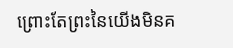ព្រោះតែព្រះនៃយើងមិនគ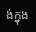ង់ក្នុង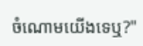ចំណោមយើងទេឬ?"